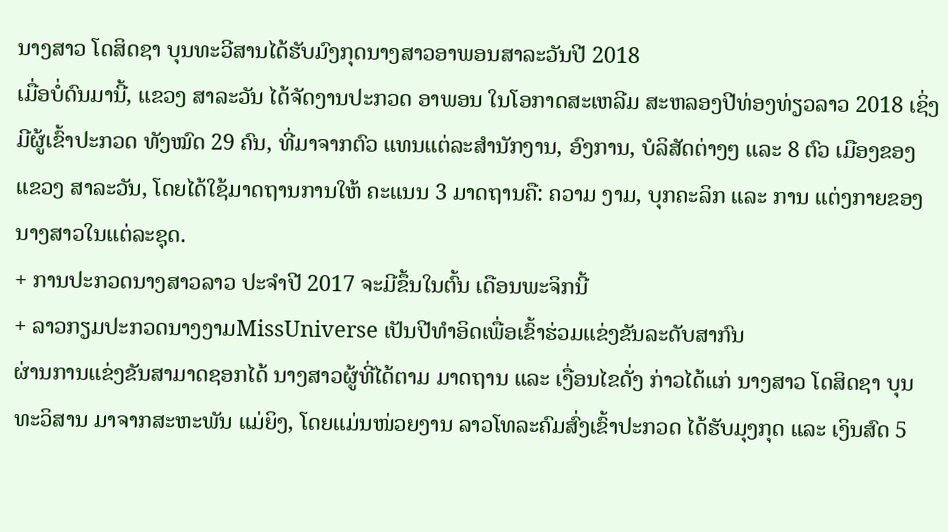ນາງສາວ ໂດສິດຊາ ບຸນທະວີສານໄດ້ຮັບມົງກຸດນາງສາວອາພອນສາລະວັນປີ 2018
ເມື່ອບໍ່ດົນມານີ້, ແຂວງ ສາລະວັນ ໄດ້ຈັດງານປະກວດ ອາພອນ ໃນໂອກາດສະເຫລີມ ສະຫລອງປີທ່ອງທ່ຽວລາວ 2018 ເຊິ່ງມີຜູ້ເຂົ້າປະກວດ ທັງໝົດ 29 ຄົນ, ທີ່ມາຈາກຕົວ ແທນແຕ່ລະສຳນັກງານ, ອົງການ, ບໍລິສັດຕ່າງໆ ແລະ 8 ຕົວ ເມືອງຂອງແຂວງ ສາລະວັນ, ໂດຍໄດ້ໃຊ້ມາດຖານການໃຫ້ ຄະແນນ 3 ມາດຖານຄື: ຄວາມ ງາມ, ບຸກຄະລິກ ແລະ ການ ແຕ່ງກາຍຂອງນາງສາວໃນແຕ່ລະຊຸດ.
+ ການປະກວດນາງສາວລາວ ປະຈຳປີ 2017 ຈະມີຂຶ້ນໃນຕົ້ນ ເດືອນພະຈິກນີ້
+ ລາວກຽມປະກວດນາງງາມMissUniverse ເປັນປີທຳອິດເພື່ອເຂົ້າຮ່ວມແຂ່ງຂັນລະດັບສາກົນ
ຜ່ານການແຂ່ງຂັນສາມາດຊອກໄດ້ ນາງສາວຜູ້ທີ່ໄດ້ຕາມ ມາດຖານ ແລະ ເງື່ອນໄຂດັ່ງ ກ່າວໄດ້ແກ່ ນາງສາວ ໂດສິດຊາ ບຸນທະວິສານ ມາຈາກສະຫະພັນ ແມ່ຍິງ, ໂດຍແມ່ນໜ່ວຍງານ ລາວໂທລະຄົມສົ່ງເຂົ້າປະກວດ ໄດ້ຮັບມຸງກຸດ ແລະ ເງິນສົດ 5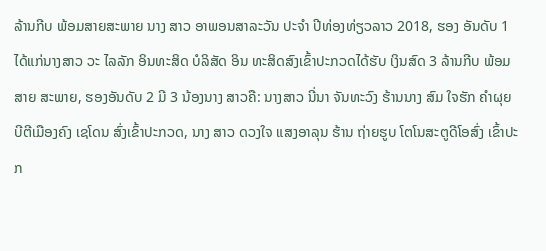ລ້ານກີບ ພ້ອມສາຍສະພາຍ ນາງ ສາວ ອາພອນສາລະວັນ ປະຈຳ ປີທ່ອງທ່ຽວລາວ 2018, ຮອງ ອັນດັບ 1 ໄດ້ແກ່ນາງສາວ ວະ ໄລລັກ ອິນທະສິດ ບໍລິສັດ ອິນ ທະສິດສົງເຂົ້າປະກວດໄດ້ຮັບ ເງິນສົດ 3 ລ້ານກີບ ພ້ອມສາຍ ສະພາຍ, ຮອງອັນດັບ 2 ມີ 3 ນ້ອງນາງ ສາວຄື: ນາງສາວ ນີ່ນາ ຈັນທະວົງ ຮ້ານນາງ ສົມ ໃຈຮັກ ຄຳຜຸຍ ບີຕີເມືອງຄົງ ເຊໂດນ ສົ່ງເຂົ້າປະກວດ, ນາງ ສາວ ດວງໃຈ ແສງອາລຸນ ຮ້ານ ຖ່າຍຮູບ ໂຕໂນສະຕູດີໂອສົ່ງ ເຂົ້າປະກ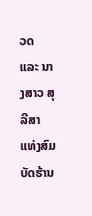ວດ ແລະ ນາງສາວ ສຸລີສາ ແທ່ງສົມບັດຮ້ານ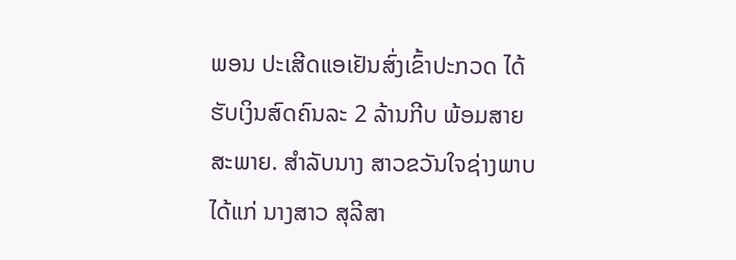ພອນ ປະເສີດແອເຢັນສົ່ງເຂົ້າປະກວດ ໄດ້ຮັບເງິນສົດຄົນລະ 2 ລ້ານກີບ ພ້ອມສາຍສະພາຍ. ສຳລັບນາງ ສາວຂວັນໃຈຊ່າງພາບໄດ້ແກ່ ນາງສາວ ສຸລີສາ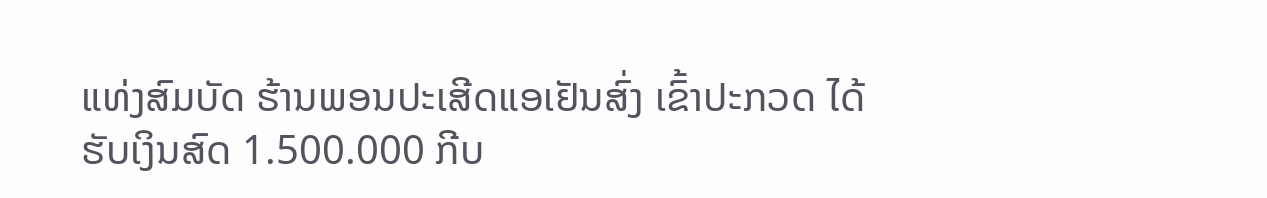ແທ່ງສົມບັດ ຮ້ານພອນປະເສີດແອເຢັນສົ່ງ ເຂົ້າປະກວດ ໄດ້ຮັບເງິນສົດ 1.500.000 ກີບ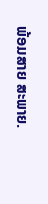ພ້ອມສາຍ ສະພາຍ.